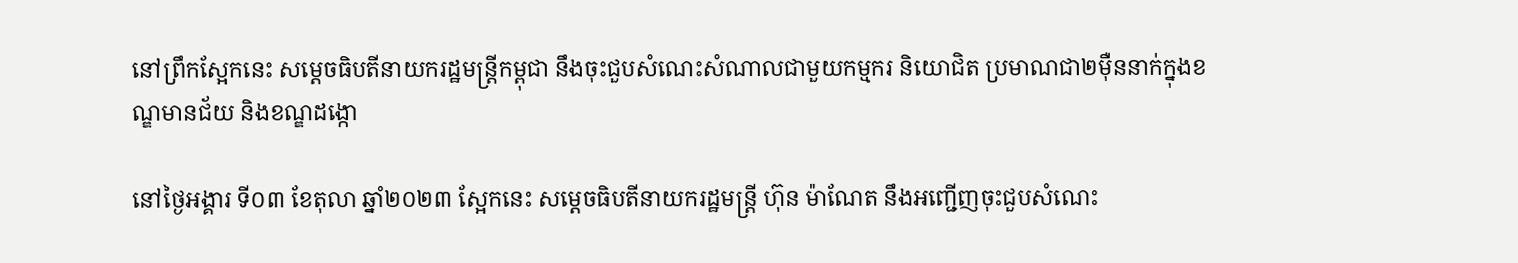នៅព្រឹកស្អែកនេះ សម្ដេចធិបតីនាយករដ្ឋមន្ត្រីកម្ពុជា នឹងចុះជួបសំណេះសំណាលជាមួយកម្មករ និយោជិត ប្រមាណជា២ម៉ឺននាក់ក្នុងខណ្ឌមានជ័យ និងខណ្ឌដង្កោ

នៅថ្ងៃអង្គារ ទី០៣ ខែតុលា ឆ្នាំ២០២៣ ស្អែកនេះ សម្តេចធិបតីនាយករដ្ឋមន្រ្តី ហ៊ុន ម៉ាណែត នឹងអញ្ជើញចុះជួបសំណេះ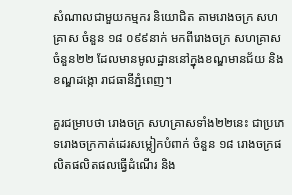សំណាលជាមួយកម្មករ និយោជិត តាមរោងចក្រ សហគ្រាស ចំនួន ១៨ ០៩៩នាក់ មកពីរោងចក្រ សហគ្រាសចំនួន២២ ដែលមានមូលដ្ឋាននៅក្នុងខណ្ឌមានជ័យ និងខណ្ឌដង្កោ រាជធានីភ្នំពេញ។

គួរជម្រាបថា រោងចក្រ សហគ្រាសទាំង២២នេះ ជាប្រភេទរោងចក្រកាត់ដេរសម្លៀកបំពាក់ ចំនួន ១៨ រោងចក្រផលិតផលិតផលធ្វើដំណើរ និង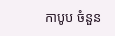កាបូប ចំនួន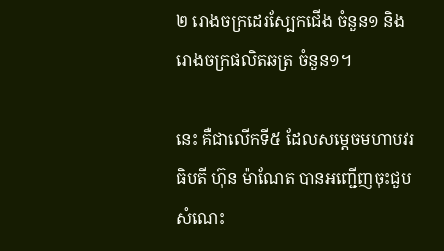២ រោងចក្រដេរស្បែកជើង ចំនួន១ និងរោងចក្រផលិតឆត្រ ចំនួន១។

នេះ គឺជាលើកទី៥ ដែលសម្តេចមហាបវរធិបតី ហ៊ុន ម៉ាណែត បានអញ្ជើញចុះជួបសំណេះ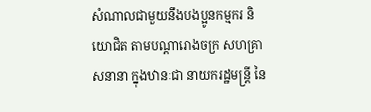សំណាលជាមួយនឹងបងប្អូនកម្មករ និយោជិត តាមបណ្តារោងចក្រ សហគ្រាសនានា ក្នុងឋានៈជា នាយករដ្ឋមន្ត្រី នៃ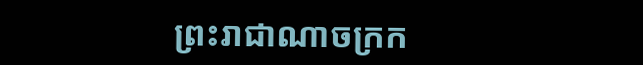ព្រះរាជាណាចក្រក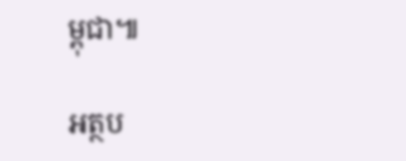ម្ពុជា៕

អត្ថប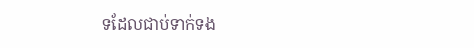ទដែលជាប់ទាក់ទង